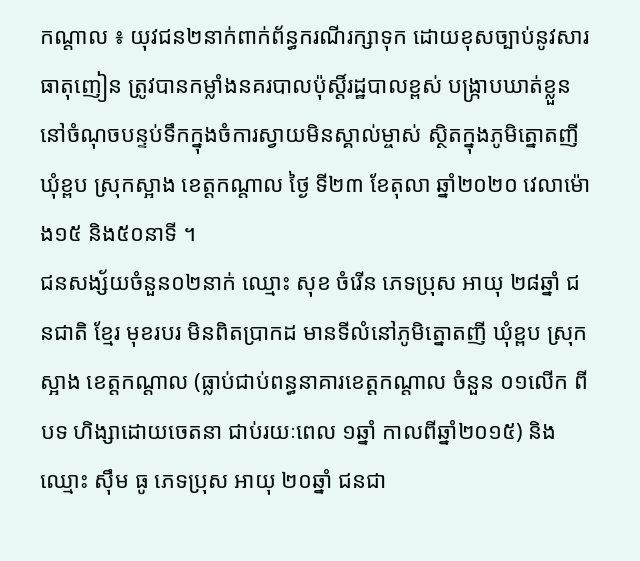កណ្តាល ៖ យុវជន២នាក់ពាក់ព័ន្ធករណីរក្សាទុក ដោយខុសច្បាប់នូវសារធាតុញៀន ត្រូវបានកម្លាំងនគរបាលប៉ុស្តិ៍រដ្ឋបាលខ្ពស់ បង្ក្រាបឃាត់ខ្លួននៅចំណុចបន្ទប់ទឹកក្នុងចំការស្វាយមិនស្គាល់ម្ចាស់ ស្ថិតក្នុងភូមិត្នោតញី ឃុំខ្ពប ស្រុកស្អាង ខេត្តកណ្តាល ថ្ងៃ ទី២៣ ខែតុលា ឆ្នាំ២០២០ វេលាម៉ោង១៥ និង៥០នាទី ។
ជនសង្ស័យចំនួន០២នាក់ ឈ្មោះ សុខ ចំរើន ភេទប្រុស អាយុ ២៨ឆ្នាំ ជនជាតិ ខ្មែរ មុខរបរ មិនពិតប្រាកដ មានទីលំនៅភូមិត្នោតញី ឃុំខ្ពប ស្រុកស្អាង ខេត្តកណ្តាល (ធ្លាប់ជាប់ពន្ធនាគារខេត្តកណ្តាល ចំនួន ០១លើក ពីបទ ហិង្សាដោយចេតនា ជាប់រយៈពេល ១ឆ្នាំ កាលពីឆ្នាំ២០១៥) និង ឈ្មោះ ស៊ឹម ធូ ភេទប្រុស អាយុ ២០ឆ្នាំ ជនជា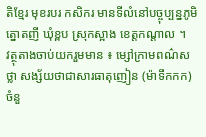តិខ្មែរ មុខរបរ កសិករ មានទីលំនៅបច្ចុប្បន្នភូមិត្នោតញី ឃុំខ្ពប ស្រុកស្អាង ខេត្តកណ្ដាល ។
វត្ថុតាងចាប់យករួមមាន ៖ ម្សៅក្រាមពណ៌សថ្លា សង្ស័យថាជាសារធាតុញៀន (ម៉ាទឹកកក) ចំនួ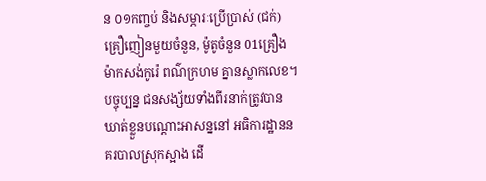ន ០១កញ្ចប់ និងសម្ភារៈប្រើប្រាស់ (ជក់) គ្រឿញៀនមួយចំនួន, ម៉ូតូចំនួន 01គ្រឿង ម៉ាកសង់កូរ៉េ ពណ៌ក្រហម គ្នានស្លាកលេខ។
បច្ចុប្បន្ន ជនសង្ស័យទាំងពីរនាក់ត្រូវបាន ឃាត់ខ្លួនបណ្តោះអាសន្ននៅ អធិការដ្ឋាននគរបាលស្រុកស្អាង ដើ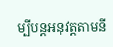ម្បីបន្ដអនុវត្ដតាមនី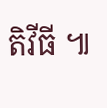តិវីធី ៕